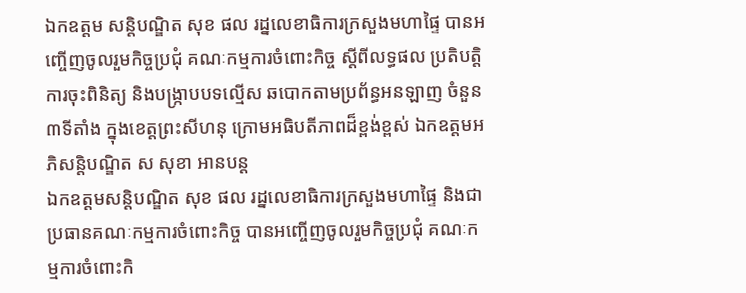ឯកឧត្ដម សន្តិបណ្ឌិត សុខ ផល រដ្នលេខាធិការក្រសួងមហាផ្ទៃ បានអញ្ចើញចូលរួមកិច្ចប្រជុំ គណៈកម្មការចំពោះកិច្ច ស្តីពីលទ្ធផល ប្រតិបត្តិការចុះពិនិត្យ និងបង្ក្រាបបទល្មើស ឆបោកតាមប្រព័ន្ធអនឡាញ ចំនួន ៣ទីតាំង ក្នុងខេត្តព្រះសីហនុ ក្រោមអធិបតីភាពដ៏ខ្ពង់ខ្ពស់ ឯកឧត្តមអភិសន្តិបណ្ឌិត ស សុខា អានបន្ត
ឯកឧត្ដមសន្តិបណ្ឌិត សុខ ផល រដ្នលេខាធិការក្រសួងមហាផ្ទៃ និងជាប្រធានគណៈកម្មការចំពោះកិច្ច បានអញ្ចើញចូលរួមកិច្ចប្រជុំ គណៈកម្មការចំពោះកិ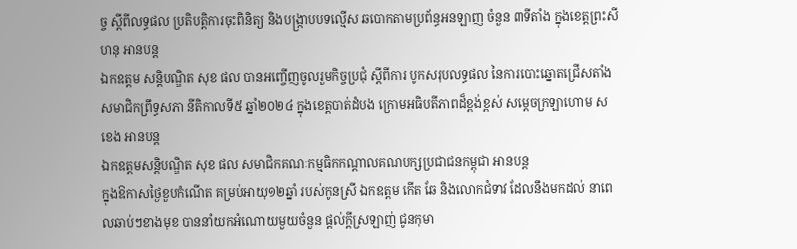ច្ច ស្តីពីលទ្ធផល ប្រតិបត្តិការចុះពិនិត្យ និងបង្ក្រាបបទល្មើស ឆបោកតាមប្រព័ន្ធអនឡាញ ចំនួន ៣ទីតាំង ក្នុងខេត្តព្រះសីហនុ អានបន្ត
ឯកឧត្ដម សន្តិបណ្ឌិត សុខ ផល បានអញ្ចើញចូលរួមកិច្ចប្រជុំ ស្តីពីការ បូកសរុបលទ្ធផល នៃការបោះឆ្នោតជ្រើសតាំង សមាជិកព្រឹទ្ធសភា នីតិកាលទី៥ ឆ្នាំ២០២៤ ក្នុងខេត្តបាត់ដំបង ក្រោមអធិបតីភាពដ៏ខ្ពង់ខ្ពស់ សម្ដេចក្រឡាហោម ស ខេង អានបន្ត
ឯកឧត្ដមសន្តិបណ្ឌិត សុខ ផល សមាជិកគណៈកម្មធិកកណ្ដាលគណបក្សប្រជាជនកម្ពុជា អានបន្ត
ក្នុងឱកាសថ្ងៃខួបកំណើត គម្រប់អាយុ១២ឆ្នាំ របស់កូនស្រី ឯកឧត្តម កើត ឆែ និងលោកជំទាវ ដែលនឹងមកដល់ នាពេលឆាប់ៗខាងមុខ បាននាំយកអំណោយមួយចំនួន ផ្តល់ក្តីស្រឡាញ់ ជូនកុមា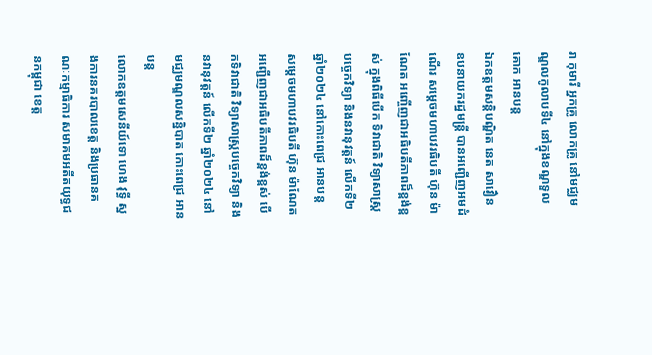រា កុមារី អ្នកគ្រូ លោកគ្រូ នៅមជ្ឈមណ្ឌលកូលាបទី៤ នៅក្នុងខណ្ឌទួលគោក អានបន្ត
ឯកឧត្តមសន្តិបណ្ឌិត នេត សាវឿន ឧបនាយករដ្នមន្ត្រី បានអញ្ជើញអមដំណើរ សម្ដេចមហាបវរធិបតី ហ៊ុន ម៉ាណែត អញ្ចើញជាអធិបតីភាពដ៏ខ្ពង់ខ្ពស់ ក្នុងពិធីបើក ទិវាជាតិ វិទ្យាសាស្ត្របច្ចេកវិទ្យា និងនវានុវត្តន៍ លើកទី២ ឆ្នាំ២០២៤ នៅកោះពេជ្រ អានបន្ត
សម្តេចមហាបវរធិបតី ហ៊ុន ម៉ាណែត អញ្ជើញជាអធិបតីភាពដ៏ខ្ពង់ខ្ពស់ បើកទិវាជាតិ វិទ្យាសាស្ត្របច្ចេកវិទ្យា និងនវានុវត្តន៍ លើកទី២ ឆ្នាំ២០២៤ នៅមជ្ឈមណ្ឌលសន្និបាត កោះពេជ្រ អានបន្ត
លោកឧត្តមសេនីយ៍ទោ ហេង វុទ្ធី ស្នងការនគរបាលខេត្ត និងប្រធានគណៈកម្មាធិការ សមាគមអតីតយុទ្ធជនកម្ពុជា ខេត្ត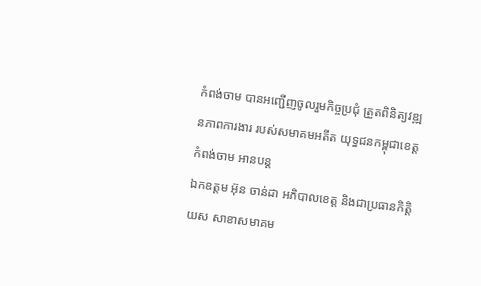កំពង់ចាម បានអញ្ជើញចូលរួមកិច្ចប្រជុំ ត្រួតពិនិត្យវឌ្ឍនភាពការងារ របស់សមាគមអតីត យុទ្ធជនកម្ពុជាខេត្តកំពង់ចាម អានបន្ត
ឯកឧត្តម អ៊ុន ចាន់ដា អភិបាលខេត្ត និងជាប្រធានកិត្តិយស សាខាសមាគម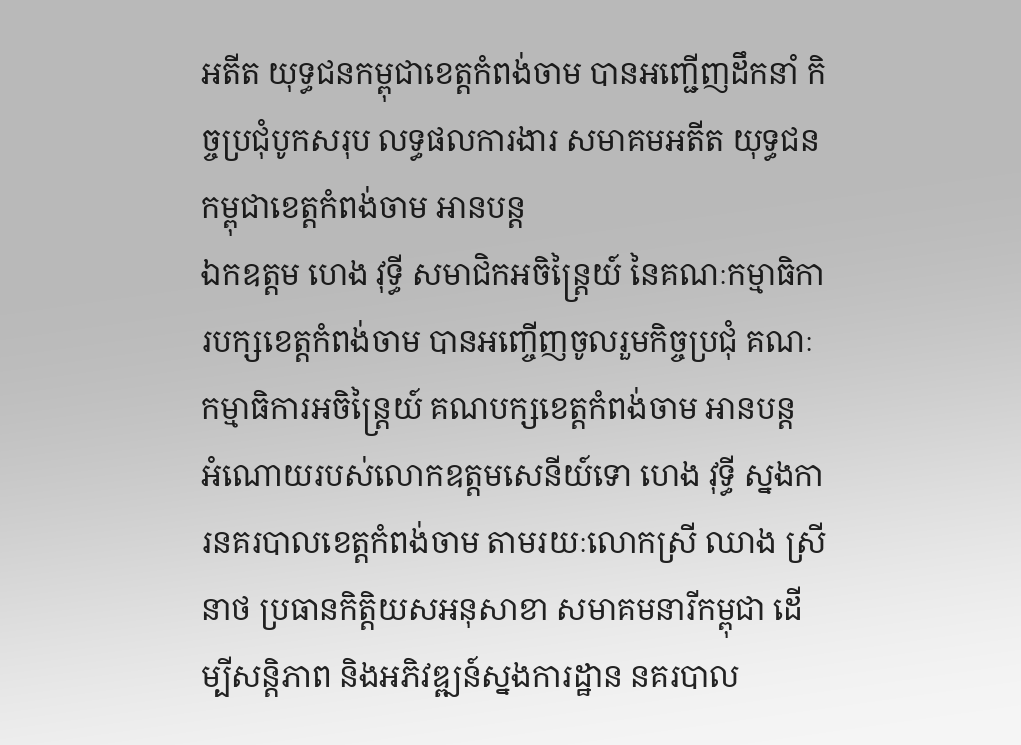អតីត យុទ្ធជនកម្ពុជាខេត្តកំពង់ចាម បានអញ្ជើញដឹកនាំ កិច្ចប្រជុំបូកសរុប លទ្ធផលការងារ សមាគមអតីត យុទ្ធជនកម្ពុជាខេត្តកំពង់ចាម អានបន្ត
ឯកឧត្តម ហេង វុទ្ធី សមាជិកអចិន្ត្រៃយ៍ នៃគណៈកម្មាធិការបក្សខេត្តកំពង់ចាម បានអញ្ចើញចូលរួមកិច្ចប្រជុំ គណៈកម្មាធិការអចិន្ត្រៃយ៍ គណបក្សខេត្តកំពង់ចាម អានបន្ត
អំណោយរបស់លោកឧត្តមសេនីយ៍ទោ ហេង វុទ្ធី ស្នងការនគរបាលខេត្តកំពង់ចាម តាមរយៈលោកស្រី ឈាង ស្រីនាថ ប្រធានកិត្តិយសអនុសាខា សមាគមនារីកម្ពុជា ដើម្បីសន្តិភាព និងអភិវឌ្ឍន៍ស្នងការដ្ឋាន នគរបាល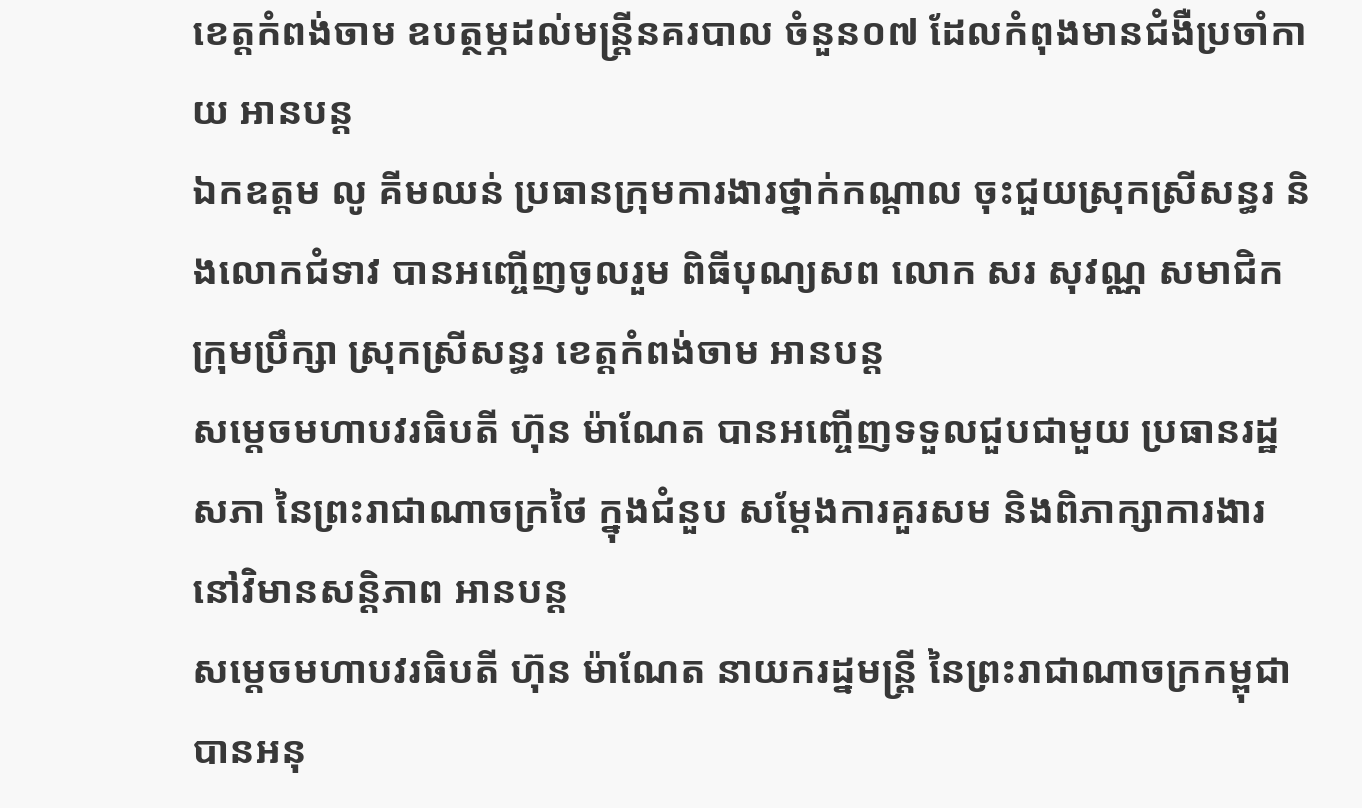ខេត្ដកំពង់ចាម ឧបត្ថម្ភដល់មន្ត្រីនគរបាល ចំនួន០៧ ដែលកំពុងមានជំងឺប្រចាំកាយ អានបន្ត
ឯកឧត្តម លូ គីមឈន់ ប្រធានក្រុមការងារថ្នាក់កណ្ដាល ចុះជួយស្រុកស្រីសន្ធរ និងលោកជំទាវ បានអញ្ចើញចូលរួម ពិធីបុណ្យសព លោក សរ សុវណ្ណ សមាជិកក្រុមប្រឹក្សា ស្រុកស្រីសន្ធរ ខេត្តកំពង់ចាម អានបន្ត
សម្តេចមហាបវរធិបតី ហ៊ុន ម៉ាណែត បានអញ្ចើញទទួលជួបជាមួយ ប្រធានរដ្ឋសភា នៃព្រះរាជាណាចក្រថៃ ក្នុងជំនួប សម្ដែងការគួរសម និងពិភាក្សាការងារ នៅវិមានសន្តិភាព អានបន្ត
សម្ដេចមហាបវរធិបតី ហ៊ុន ម៉ាណែត នាយករដ្នមន្ត្រី នៃព្រះរាជាណាចក្រកម្ពុជា បានអនុ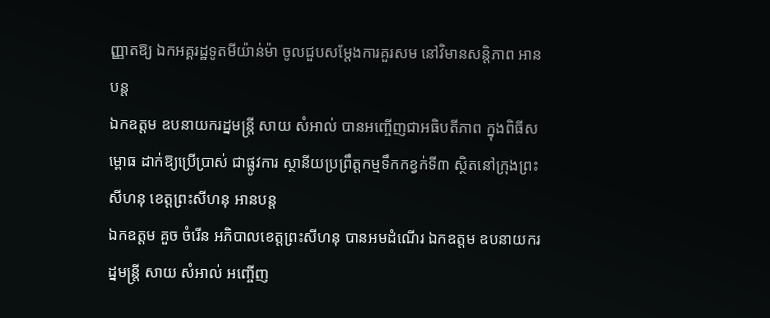ញ្ញាតឱ្យ ឯកអគ្គរដ្ឋទូតមីយ៉ាន់ម៉ា ចូលជួបសម្តែងការគួរសម នៅវិមានសន្តិភាព អានបន្ត
ឯកឧត្តម ឧបនាយករដ្នមន្ត្រី សាយ សំអាល់ បានអញ្ចើញជាអធិបតីភាព ក្នុងពិធីសម្ពោធ ដាក់ឱ្យប្រើប្រាស់ ជាផ្លូវការ ស្ថានីយប្រព្រឹត្តកម្មទឹកកខ្វក់ទី៣ ស្ថិតនៅក្រុងព្រះសីហនុ ខេត្តព្រះសីហនុ អានបន្ត
ឯកឧត្តម គួច ចំរើន អភិបាលខេត្តព្រះសីហនុ បានអមដំណេីរ ឯកឧត្តម ឧបនាយករដ្នមន្ត្រី សាយ សំអាល់ អញ្ចើញ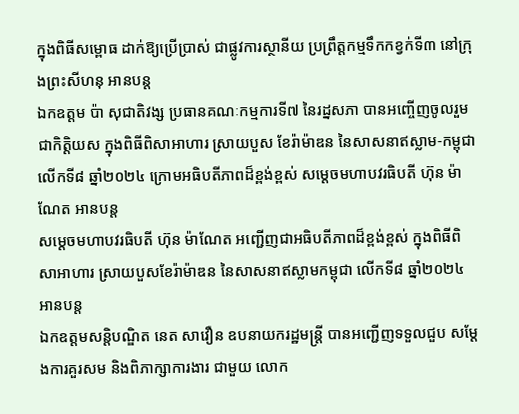ក្នុងពិធីសម្ពោធ ដាក់ឱ្យប្រើប្រាស់ ជាផ្លូវការស្ថានីយ ប្រព្រឹត្តកម្មទឹកកខ្វក់ទី៣ នៅក្រុងព្រះសីហនុ អានបន្ត
ឯកឧត្តម ប៉ា សុជាតិវង្ស ប្រធានគណៈកម្មការទី៧ នៃរដ្នសភា បានអញ្ចើញចូលរួមជាកិត្តិយស ក្នុងពិធីពិសាអាហារ ស្រាយបួស ខែរ៉ាម៉ាឌន នៃសាសនាឥស្លាម-កម្ពុជា លើកទី៨ ឆ្នាំ២០២៤ ក្រោមអធិបតីភាពដ៏ខ្ពង់ខ្ពស់ សម្តេចមហាបវរធិបតី ហ៊ុន ម៉ាណែត អានបន្ត
សម្តេចមហាបវរធិបតី ហ៊ុន ម៉ាណែត អញ្ជើញជាអធិបតីភាពដ៏ខ្ពង់ខ្ពស់ ក្នុងពិធីពិសាអាហារ ស្រាយបួសខែរ៉ាម៉ាឌន នៃសាសនាឥស្លាមកម្ពុជា លើកទី៨ ឆ្នាំ២០២៤ អានបន្ត
ឯកឧត្តមសន្តិបណ្ឌិត នេត សាវឿន ឧបនាយករដ្ឋមន្រ្តី បានអញ្ជើញទទួលជួប សម្តែងការគួរសម និងពិភាក្សាការងារ ជាមួយ លោក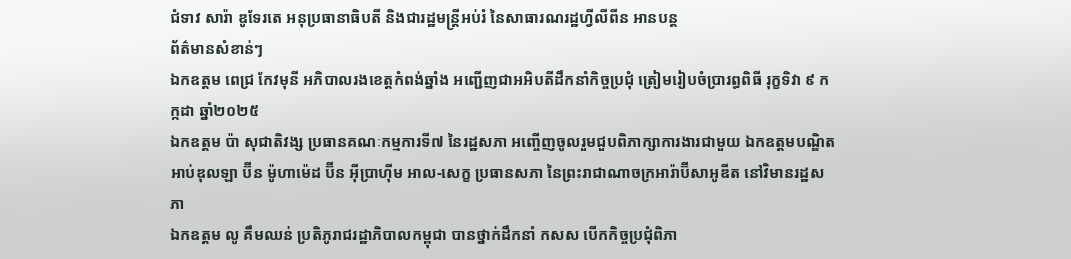ជំទាវ សារ៉ា ឌូទែរតេ អនុប្រធានាធិបតី និងជារដ្ឋមន្រ្តីអប់រំ នៃសាធារណរដ្ឋហ្វីលីពីន អានបន្ត
ព័ត៌មានសំខាន់ៗ
ឯកឧត្តម ពេជ្រ កែវមុនី អភិបាលរងខេត្ដកំពង់ឆ្នាំង អញ្ជើញជាអអិបតីដឹកនាំកិច្ចប្រជុំ ត្រៀមរៀបចំប្រារព្ធពិធី រុក្ខទិវា ៩ កក្កដា ឆ្នាំ២០២៥
ឯកឧត្តម ប៉ា សុជាតិវង្ស ប្រធានគណៈកម្មការទី៧ នៃរដ្ឋសភា អញ្ចើញចូលរួមជួបពិភាក្សាការងារជាមួយ ឯកឧត្តមបណ្ឌិត អាប់ឌុលឡា ប៊ីន ម៉ូហាម៉េដ ប៊ីន អ៊ីប្រាហ៊ីម អាល-សេក្ខ ប្រធានសភា នៃព្រះរាជាណាចក្រអារ៉ាប៊ីសាអូឌីត នៅវិមានរដ្ឋសភា
ឯកឧត្តម លូ គឹមឈន់ ប្រតិភូរាជរដ្ឋាភិបាលកម្ពុជា បានថ្នាក់ដឹកនាំ កសស បើកកិច្ចប្រជុំពិភា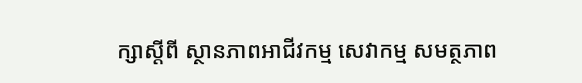ក្សាស្តីពី ស្ថានភាពអាជីវកម្ម សេវាកម្ម សមត្ថភាព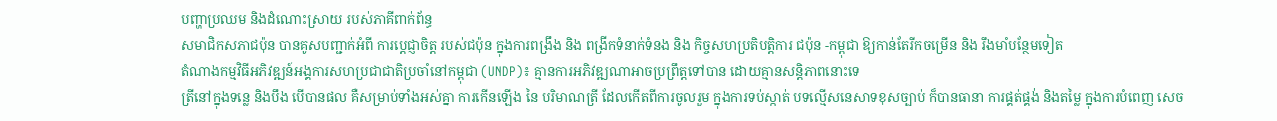បញ្ហាប្រឈម និងដំណោះស្រាយ របស់ភាគីពាក់ព័ន្ធ
សមាជិកសភាជប៉ុន បានគូសបញ្ជាក់អំពី ការប្ដេជ្ញាចិត្ត របស់ជប៉ុន ក្នុងការពង្រឹង និង ពង្រីកទំនាក់ទំនង និង កិច្ចសហប្រតិបត្តិការ ជប៉ុន -កម្ពុជា ឱ្យកាន់តែរីកចម្រេីន និង រឹងមាំបន្ថែមទៀត
តំណាងកម្មវិធីអភិវឌ្ឍន៍អង្គការសហប្រជាជាតិប្រចាំនៅកម្ពុជា (UNDP)៖ គ្មានការអភិវឌ្ឍណាអាចប្រព្រឹត្តទៅបាន ដោយគ្មានសន្តិភាពនោះទេ
ត្រីនៅក្នុងទន្លេ និងបឹង បើបានផល គឺសម្រាប់ទាំងអស់គ្នា ការកើនឡើង នៃ បរិមាណត្រី ដែលកើតពីការចូលរួម ក្នុងការទប់ស្កាត់ បទល្មើសនេសាទខុសច្បាប់ ក៏បានធានា ការផ្គត់ផ្គង់ និងតម្លៃ ក្នុងការបំពេញ សេច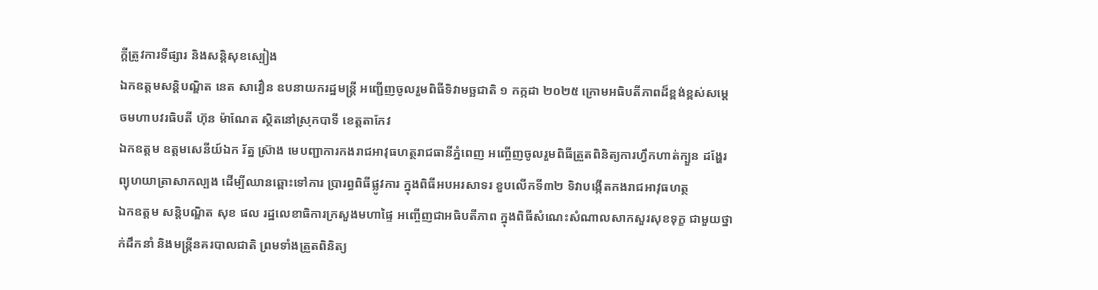ក្តីត្រូវការទីផ្សារ និងសន្តិសុខស្បៀង
ឯកឧត្តមសន្តិបណ្ឌិត នេត សាវឿន ឧបនាយករដ្ឋមន្រ្តី អញ្ជើញចូលរួមពិធីទិវាមច្ឆជាតិ ១ កក្កដា ២០២៥ ក្រោមអធិបតីភាពដ៏ខ្ពង់ខ្ពស់សម្តេចមហាបវរធិបតី ហ៊ុន ម៉ាណែត ស្ថិតនៅស្រុកបាទី ខេត្តតាកែវ
ឯកឧត្តម ឧត្តមសេនីយ៍ឯក រ័ត្ន ស៊្រាង មេបញ្ជាការកងរាជអាវុធហត្ថរាជធានីភ្នំពេញ អញ្ចើញចូលរួមពិធីត្រួតពិនិត្យការហ្វឹកហាត់ក្បួន ដង្ហែរព្យុហយាត្រាសាកល្បង ដើម្បីឈានឆ្ពោះទៅការ ប្រារព្ធពិធីផ្លូវការ ក្នុងពិធីអបអរសាទរ ខួបលើកទី៣២ ទិវាបង្កើតកងរាជអាវុធហត្ថ
ឯកឧត្តម សន្តិបណ្ឌិត សុខ ផល រដ្ឋលេខាធិការក្រសួងមហាផ្ទៃ អញ្ចើញជាអធិបតីភាព ក្នុងពិធីសំណេះសំណាលសាកសួរសុខទុក្ខ ជាមួយថ្នាក់ដឹកនាំ និងមន្រ្តីនគរបាលជាតិ ព្រមទាំងត្រួតពិនិត្យ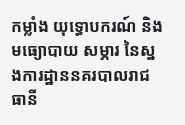កម្លាំង យុទ្ធោបករណ៍ និងមធ្យោបាយ សម្ភារ នៃស្នងការដ្ឋាននគរបាលរាជធានី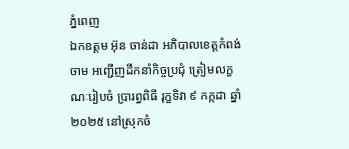ភ្នំពេញ
ឯកឧត្តម អ៊ុន ចាន់ដា អភិបាលខេត្តកំពង់ចាម អញ្ជើញដឹកនាំកិច្ចប្រជុំ ត្រៀមលក្ខណៈរៀបចំ ប្រារព្ធពិធី រុក្ខទិវា ៩ កក្កដា ឆ្នាំ២០២៥ នៅស្រុកចំ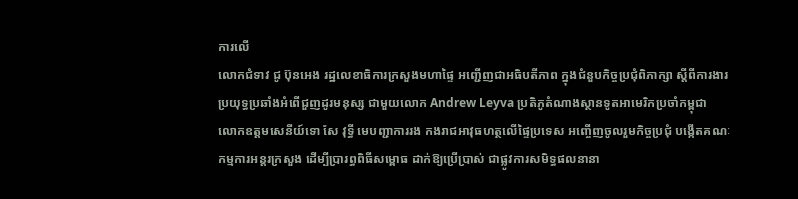ការលើ
លោកជំទាវ ជូ ប៊ុនអេង រដ្ឋលេខាធិការក្រសួងមហាផ្ទៃ អញ្ជើញជាអធិបតីភាព ក្នុងជំនួបកិច្ចប្រជុំពិភាក្សា ស្តីពីការងារប្រយុទ្ធប្រឆាំងអំពើជួញដូរមនុស្ស ជាមួយលោក Andrew Leyva ប្រតិភូតំណាងស្ថានទូតអាមេរិកប្រចាំកម្ពុជា
លោកឧត្តមសេនីយ៍ទោ សែ វុទ្ធី មេបញ្ជាការរង កងរាជអាវុធហត្ថលើផ្ទៃប្រទេស អញ្ចើញចូលរួមកិច្ចប្រជុំ បង្កើតគណៈកម្មការអន្តរក្រសួង ដើម្បីប្រារព្ធពិធីសម្ពោធ ដាក់ឱ្យប្រើប្រាស់ ជាផ្លូវការសមិទ្ធផលនានា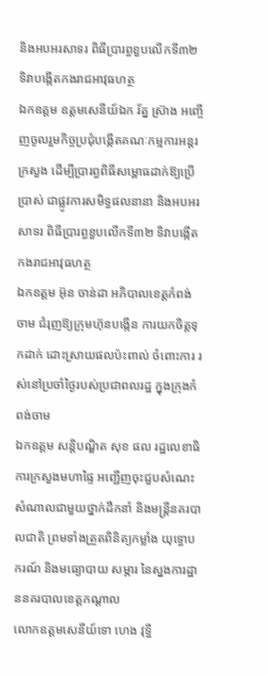និងអបអរសាទរ ពិធីប្រារព្ធខួបលើកទី៣២ ទិវាបង្កើតកងរាជអាវុធហត្ថ
ឯកឧត្តម ឧត្តមសេនីយ៍ឯក រ័ត្ន ស្រ៊ាង អញ្ចើញចូលរួមកិច្ចប្រជុំបង្កើតគណៈកម្មការអន្តរក្រសួង ដើម្បីប្រារព្ធពិធីសម្ពោធដាក់ឱ្យប្រើប្រាស់ ជាផ្លូវការសមិទ្ធផលនានា និងអបអរសាទរ ពិធីប្រារព្ធខួបលើកទី៣២ ទិវាបង្កើតកងរាជអាវុធហត្ថ
ឯកឧត្ដម អ៊ុន ចាន់ដា អភិបាលខេត្តកំពង់ចាម ជំរុញឱ្យក្រុមហ៊ុនបង្កេីន ការយកចិត្តទុកដាក់ ដោះស្រាយផលប៉ះពាល់ ចំពោះការ រស់នៅប្រចាំថ្ងៃរបស់ប្រជាពលរដ្ឋ ក្នុងក្រុងកំពង់ចាម
ឯកឧត្តម សន្តិបណ្ឌិត សុខ ផល រដ្ឋលេខាធិការក្រសួងមហាផ្ទៃ អញ្ជើញចុះជួបសំណេះសំណាលជាមួយថ្នាក់ដឹកនាំ និងមន្រ្តីនគរបាលជាតិ ព្រមទាំងត្រួតពិនិត្យកម្លាំង យុទ្ធោបករណ៍ និងមធ្យោបាយ សម្ភារ នៃស្នងការដ្ឋាននគរបាលខេត្តកណ្តាល
លោកឧត្តមសេនីយ៍ទោ ហេង វុទ្ធី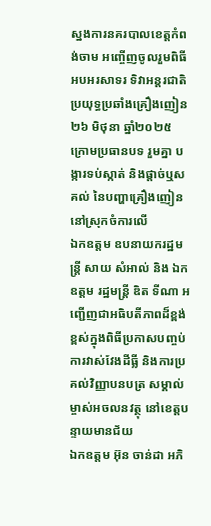ស្នងការនគរបាលខេត្តកំពង់ចាម អញ្ចើញចូលរួមពិធីអបអរសាទរ ទិវាអន្តរជាតិប្រយុទ្ធប្រឆាំងគ្រឿងញៀន ២៦ មិថុនា ឆ្នាំ២០២៥ ក្រោមប្រធានបទ រួមគ្នា បង្ការទប់ស្កាត់ និងផ្ដាច់ឬសគល់ នៃបញ្ហាគ្រឿងញៀន នៅស្រុកចំការលេី
ឯកឧត្តម ឧបនាយករដ្ឋមន្រ្តី សាយ សំអាល់ និង ឯកឧត្តម រដ្ឋមន្រ្តី ឌិត ទីណា អញ្ជេីញជាអធិបតីភាពដ៏ខ្ពង់ខ្ពស់ក្នុងពិធីប្រកាសបញ្ចប់ការវាស់វែងដីធ្លី និងការប្រគល់វិញ្ញាបនបត្រ សម្គាល់ម្ចាស់អចលនវត្ថុ នៅខេត្តបន្ទាយមានជ័យ
ឯកឧត្តម អ៊ុន ចាន់ដា អភិ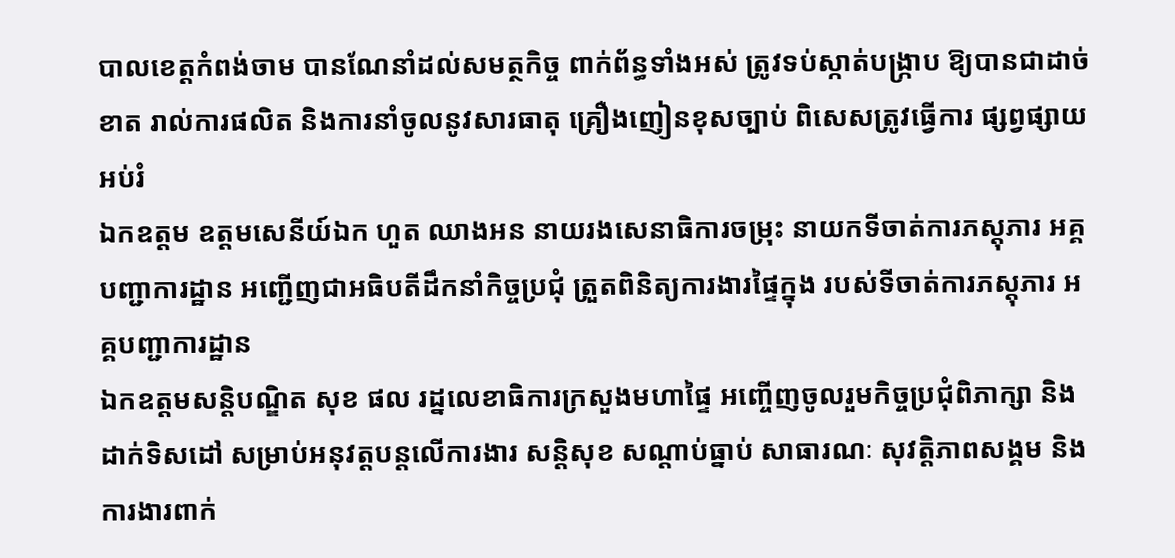បាលខេត្តកំពង់ចាម បានណែនាំដល់សមត្ថកិច្ច ពាក់ព័ន្ធទាំងអស់ ត្រូវទប់ស្កាត់បង្ក្រាប ឱ្យបានជាដាច់ខាត រាល់ការផលិត និងការនាំចូលនូវសារធាតុ គ្រឿងញៀនខុសច្បាប់ ពិសេសត្រូវធ្វើការ ផ្សព្វផ្សាយអប់រំ
ឯកឧត្តម ឧត្ដមសេនីយ៍ឯក ហួត ឈាងអន នាយរងសេនាធិការចម្រុះ នាយកទីចាត់ការភស្តុភារ អគ្គបញ្ជាការដ្ឋាន អញ្ជើញជាអធិបតីដឹកនាំកិច្ចប្រជុំ ត្រួតពិនិត្យការងារផ្ទៃក្នុង របស់ទីចាត់ការភស្តុភារ អគ្គបញ្ជាការដ្ឋាន
ឯកឧត្ដមសន្តិបណ្ឌិត សុខ ផល រដ្នលេខាធិការក្រសួងមហាផ្ទៃ អញ្ចើញចូលរួមកិច្ចប្រជុំពិភាក្សា និងដាក់ទិសដៅ សម្រាប់អនុវត្តបន្តលើការងារ សន្តិសុខ សណ្តាប់ធ្នាប់ សាធារណៈ សុវត្តិភាពសង្គម និងការងារពាក់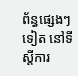ព័ន្ធផ្សេងៗទៀត នៅទីស្តីការ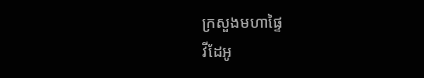ក្រសួងមហាផ្ទៃ
វីដែអូ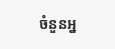ចំនួនអ្ន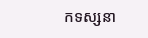កទស្សនា